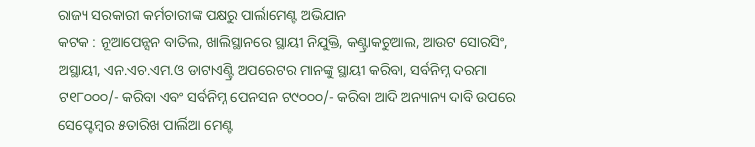ରାଜ୍ୟ ସରକାରୀ କର୍ମଚାରୀଙ୍କ ପକ୍ଷରୁ ପାର୍ଲାମେଣ୍ଟ ଅଭିଯାନ
କଟକ : ନୂଆପେନ୍ସନ ବାତିଲ, ଖାଲିସ୍ଥାନରେ ସ୍ଥାୟୀ ନିଯୁକ୍ତି, କଣ୍ଟ୍ରାକଚୁଆଲ, ଆଉଟ ସୋରସିଂ, ଅସ୍ଥାୟୀ, ଏନ.ଏଚ.ଏମ.ଓ ଡାଟାଏଣ୍ଟ୍ରି ଅପରେଟର ମାନଙ୍କୁ ସ୍ଥାୟୀ କରିବା, ସର୍ବନିମ୍ନ ଦରମା ଟ୧୮୦୦୦/- କରିବା ଏବଂ ସର୍ବନିମ୍ନ ପେନସନ ଟ୯୦୦୦/- କରିବା ଆଦି ଅନ୍ୟାନ୍ୟ ଦାବି ଉପରେ ସେପ୍ଟେମ୍ବର ୫ତାରିଖ ପାର୍ଲିଆ ମେଣ୍ଟ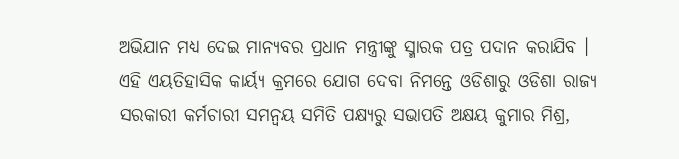ଅଭିଯାନ ମଧ୍ୟ ଦେଇ ମାନ୍ୟବର ପ୍ରଧାନ ମନ୍ତ୍ରୀଙ୍କୁ ସ୍ମାରକ ପତ୍ର ପଦାନ କରାଯିବ । ଏହି ଏୟତିହାସିକ କାର୍ୟ୍ୟ କ୍ରମରେ ଯୋଗ ଦେବା ନିମନ୍ତେ ଓଡିଶାରୁ ଓଡିଶା ରାଜ୍ୟ ସରକାରୀ କର୍ମଚାରୀ ସମନ୍ୱୟ ସମିତି ପକ୍ଷ୍ୟରୁ ସଭାପତି ଅକ୍ଷୟ କୁମାର ମିଶ୍ର,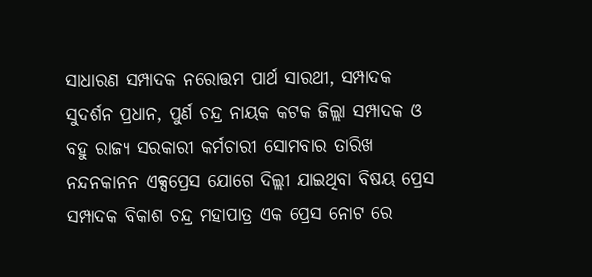ସାଧାରଣ ସମ୍ପାଦକ ନରୋତ୍ତମ ପାର୍ଥ ସାରଥୀ, ସମ୍ପାଦକ ସୁଦର୍ଶନ ପ୍ରଧାନ, ପୁର୍ଣ ଚନ୍ଦ୍ର ନାୟକ କଟକ ଜିଲ୍ଲା ସମ୍ପାଦକ ଓ ବହୁ ରାଜ୍ୟ ସରକାରୀ କର୍ମଚାରୀ ସୋମବାର ତାରିଖ ନନ୍ଦନକାନନ ଏକ୍ସପ୍ରେସ ଯୋଗେ ଦିଲ୍ଲୀ ଯାଇଥିବା ବିଷୟ ପ୍ରେସ ସମ୍ପାଦକ ବିକାଶ ଚନ୍ଦ୍ର ମହାପାତ୍ର ଏକ ପ୍ରେସ ନୋଟ ରେ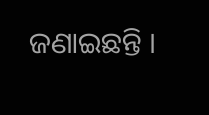ଜଣାଇଛନ୍ତି ।